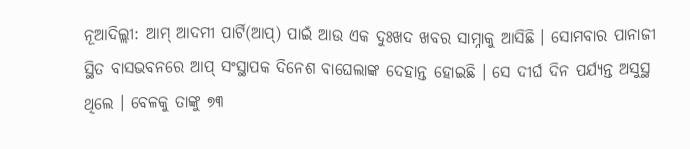ନୂଆଦିଲ୍ଲୀ: ଆମ୍ ଆଦମୀ ପାର୍ଟି(ଆପ୍) ପାଇଁ ଆଉ ଏକ ଦୁଃଖଦ ଖବର ସାମ୍ନାକୁ ଆସିଛି । ସୋମବାର ପାନାଜୀ ସ୍ଥିତ ବାସଭବନରେ ଆପ୍ ସଂସ୍ଥାପକ ଦିନେଶ ବାଘେଲାଙ୍କ ଦେହାନ୍ତ ହୋଇଛି । ସେ ଦୀର୍ଘ ଦିନ ପର୍ଯ୍ୟନ୍ତ ଅସୁସ୍ଥ ଥିଲେ । ବେଳକୁ ତାଙ୍କୁ ୭୩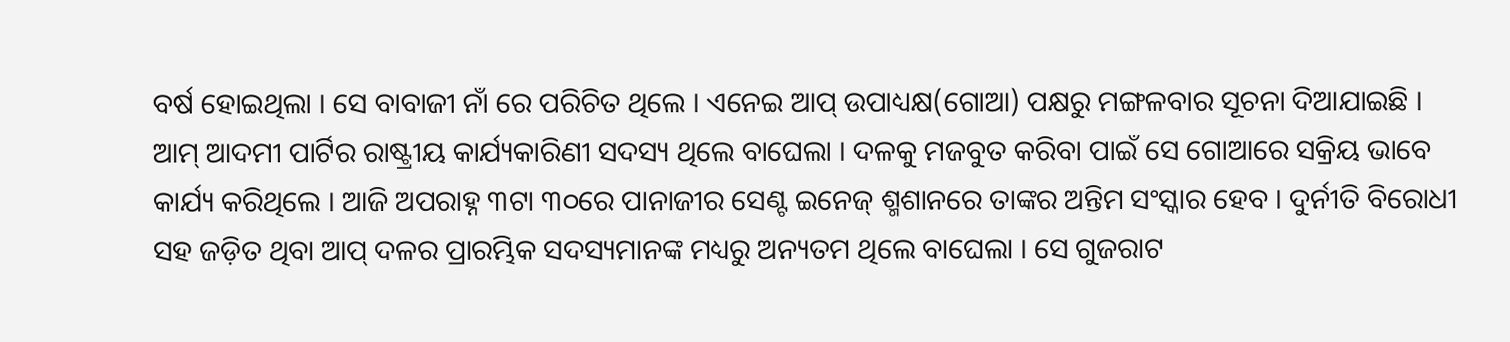ବର୍ଷ ହୋଇଥିଲା । ସେ ବାବାଜୀ ନାଁ ରେ ପରିଚିତ ଥିଲେ । ଏନେଇ ଆପ୍ ଉପାଧ୍ୟକ୍ଷ(ଗୋଆ) ପକ୍ଷରୁ ମଙ୍ଗଳବାର ସୂଚନା ଦିଆଯାଇଛି ।
ଆମ୍ ଆଦମୀ ପାର୍ଟିର ରାଷ୍ଟ୍ରୀୟ କାର୍ଯ୍ୟକାରିଣୀ ସଦସ୍ୟ ଥିଲେ ବାଘେଲା । ଦଳକୁ ମଜବୁତ କରିବା ପାଇଁ ସେ ଗୋଆରେ ସକ୍ରିୟ ଭାବେ କାର୍ଯ୍ୟ କରିଥିଲେ । ଆଜି ଅପରାହ୍ନ ୩ଟା ୩୦ରେ ପାନାଜୀର ସେଣ୍ଟ ଇନେଜ୍ ଶ୍ମଶାନରେ ତାଙ୍କର ଅନ୍ତିମ ସଂସ୍କାର ହେବ । ଦୁର୍ନୀତି ବିରୋଧୀ ସହ ଜଡ଼ିତ ଥିବା ଆପ୍ ଦଳର ପ୍ରାରମ୍ଭିକ ସଦସ୍ୟମାନଙ୍କ ମଧ୍ୟରୁ ଅନ୍ୟତମ ଥିଲେ ବାଘେଲା । ସେ ଗୁଜରାଟ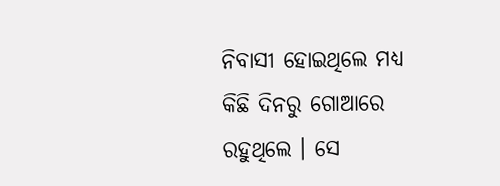ନିବାସୀ ହୋଇଥିଲେ ମଧ୍ୟ କିଛି ଦିନରୁ ଗୋଆରେ ରହୁଥିଲେ । ସେ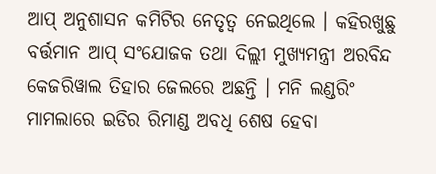ଆପ୍ ଅନୁଶାସନ କମିଟିର ନେତୃତ୍ୱ ନେଇଥିଲେ । କହିରଖୁଛୁ ବର୍ତ୍ତମାନ ଆପ୍ ସଂଯୋଜକ ତଥା ଦିଲ୍ଲୀ ମୁଖ୍ୟମନ୍ତ୍ରୀ ଅରବିନ୍ଦ କେଜରିୱାଲ ତିହାର ଜେଲରେ ଅଛନ୍ତି । ମନି ଲଣ୍ଡରିଂ ମାମଲାରେ ଇଡିର ରିମାଣ୍ଡ ଅବଧି ଶେଷ ହେବା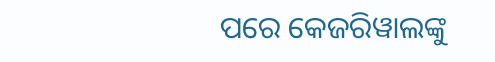ପରେ କେଜରିୱାଲଙ୍କୁ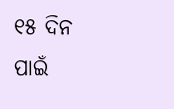୧୫ ଦିନ ପାଇଁ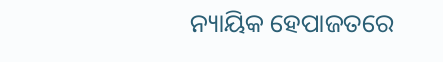ନ୍ୟାୟିକ ହେପାଜତରେ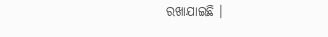ରଖାଯାଇଛି ।